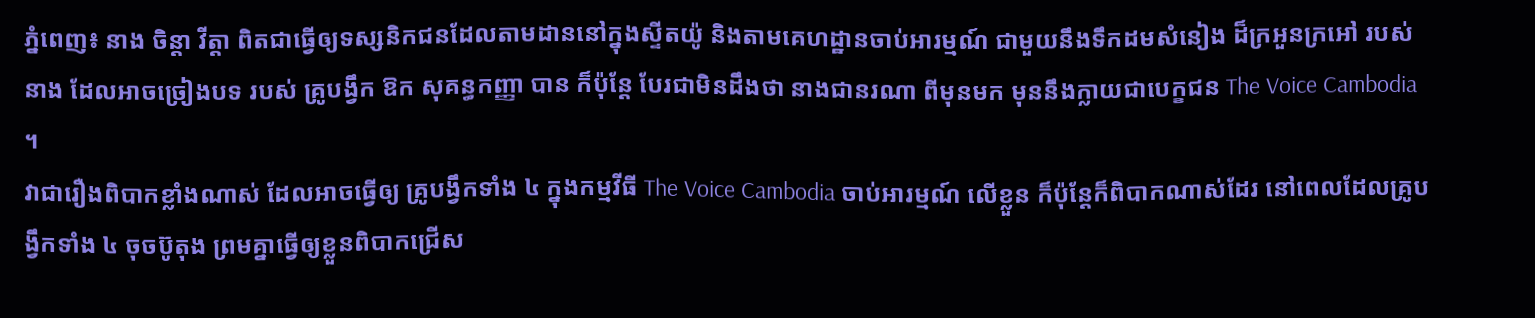ភ្នំពេញ៖ នាង ចិន្តា វីត្តា ពិតជាធ្វើឲ្យទស្សនិកជនដែលតាមដាននៅក្នុងស្ទីតយ៉ូ និងតាមគេហដ្ឋានចាប់អារម្មណ៍ ជាមួយនឹងទឹកដមសំនៀង ដ៏ក្រអួនក្រអៅ របស់នាង ដែលអាចច្រៀងបទ របស់ គ្រូបង្វឹក ឱក សុគន្ធកញ្ញា បាន ក៏ប៉ុន្តែ បែរជាមិនដឹងថា នាងជានរណា ពីមុនមក មុននឹងក្លាយជាបេក្ខជន The Voice Cambodia ។
វាជារឿងពិបាកខ្លាំងណាស់ ដែលអាចធ្វើឲ្យ គ្រូបង្វឹកទាំង ៤ ក្នុងកម្មវីធី The Voice Cambodia ចាប់អារម្មណ៍ លើខ្លួន ក៏ប៉ុន្តែក៏ពិបាកណាស់ដែរ នៅពេលដែលគ្រូបង្វឹកទាំង ៤ ចុចប៊ូតុង ព្រមគ្នាធ្វើឲ្យខ្លួនពិបាកជ្រើស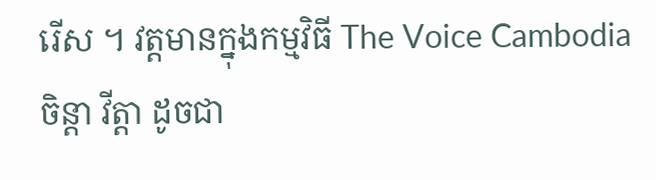រើស ។ វត្តមានក្នុងកម្មវិធី The Voice Cambodia ចិន្តា វីត្តា ដូចជា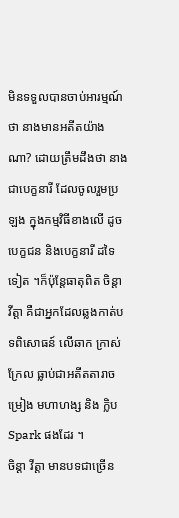មិនទទួលបានចាប់អារម្មណ៍ថា នាងមានអតីតយ៉ាងណា? ដោយត្រឹមដឹងថា នាងជាបេក្ខនារី ដែលចូលរួមប្រឡង ក្នុងកម្មវិធីខាងលើ ដូចបេក្ខជន និងបេក្ខនារី ដទៃទៀត ។ក៏ប៉ុន្តែធាតុពិត ចិន្តា វីត្តា គឺជាអ្នកដែលឆ្លងកាត់បទពិសោធន៍ លើឆាក ក្រាស់ក្រែល ធ្លាប់ជាអតីតតារាចម្រៀង មហាហង្ស និង ក្លិប Spark ផងដែរ ។
ចិន្តា វីត្តា មានបទជាច្រើន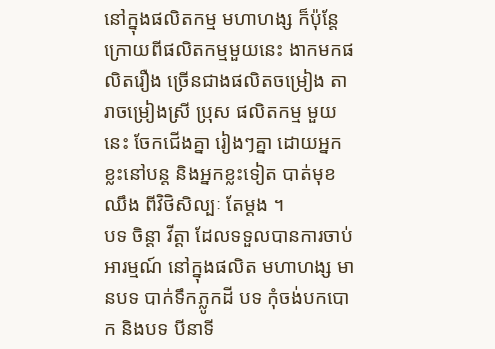នៅក្នុងផលិតកម្ម មហាហង្ស ក៏ប៉ុន្តែ ក្រោយពីផលិតកម្មមួយនេះ ងាកមកផលិតរឿង ច្រើនជាងផលិតចម្រៀង តារាចម្រៀងស្រី ប្រុស ផលិតកម្ម មួយនេះ ចែកជើងគ្នា រៀងៗគ្នា ដោយអ្នកខ្លះនៅបន្ត និងអ្នកខ្លះទៀត បាត់មុខឈឹង ពីវិថិសិល្បៈ តែម្តង ។
បទ ចិន្តា វីត្តា ដែលទទួលបានការចាប់អារម្មណ៍ នៅក្នុងផលិត មហាហង្ស មានបទ បាក់ទឹកភ្លូកដី បទ កុំចង់បកបោក និងបទ បីនាទី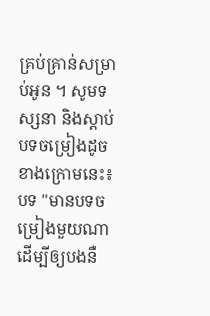គ្រប់គ្រាន់សម្រាប់អូន ។ សូមទស្សនា និងស្តាប់បទចម្រៀងដូចខាងក្រោមនេះ៖ បទ "មានបទចម្រៀងមួយណាដើម្បីឲ្យបងនឺ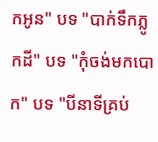កអូន" បទ "បាក់ទឹកភ្លូកដី" បទ "កុំចង់មកបោក" បទ "បីនាទីគ្រប់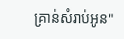គ្រាន់សំរាប់អូន"